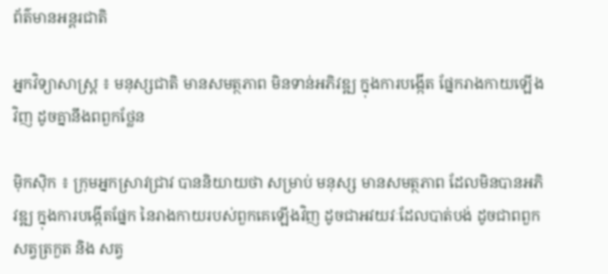ព័ត៌មានអន្តរជាតិ

អ្នកវិទ្យាសាស្ត្រ ៖ មនុស្សជាតិ មានសមត្ថភាព មិនទាន់អភិវឌ្ឍ ក្នុងការបង្កើត ផ្នែករាងកាយឡើងវិញ ដូចគ្នានឹងពពួកថ្លែន

ម៉ិកស៊ិក ៖ ក្រុមអ្នកស្រាវជ្រាវ បាននិយាយថា សម្រាប់ មនុស្ស មានសមត្ថភាព ដែលមិនបានអភិវឌ្ឍ ក្នុងការបង្កើតផ្នែក នៃរាងកាយរបស់ពួកគេឡើងវិញ ដូចជាអវយវៈដែលបាត់បង់ ដូចជាពពួកសត្វត្រកួត និង សត្វ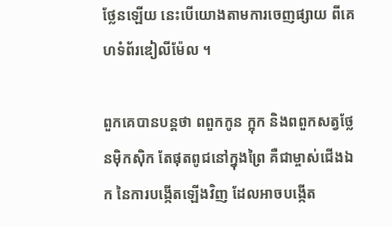ថ្លែនឡើយ នេះបើយោងតាមការចេញផ្សាយ ពីគេហទំព័រឌៀលីម៉ែល ។

ពួកគេបានបន្តថា ពពួកកូន ក្អុក និងពពួកសត្វថ្លែនម៉ិកស៊ិក តែផុតពូជនៅក្នុងព្រៃ គឺជាម្ចាស់ជើងឯក នៃការបង្កើតឡើងវិញ ដែលអាចបង្កើត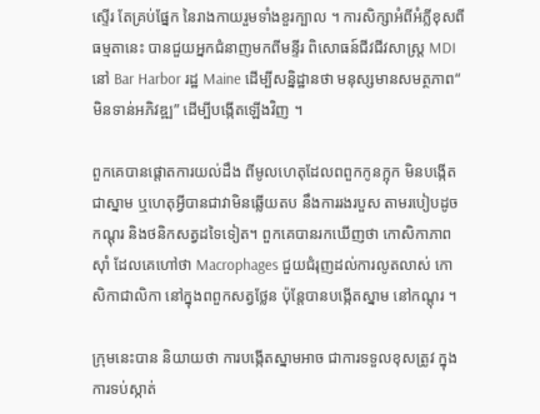ស្ទើរ តែគ្រប់ផ្នែក នៃរាងកាយរួមទាំងខួរក្បាល ។ ការសិក្សាអំពីអំភ្លីខុសពីធម្មតានេះ បានជួយអ្នកជំនាញមកពីមន្ទីរ ពិសោធន៍ជីវជីវសាស្រ្ត MDI នៅ Bar Harbor រដ្ឋ Maine ដើម្បីសន្និដ្ឋានថា មនុស្សមានសមត្ថភាព“ មិនទាន់អភិវឌ្ឍ” ដើម្បីបង្កើតឡើងវិញ ។

ពួកគេបានផ្តោតការយល់ដឹង ពីមូលហេតុដែលពពួកកូនក្អុក មិនបង្កើតជាស្នាម ឬហេតុអ្វីបានជាវាមិនឆ្លើយតប នឹងការរងរបួស តាមរបៀបដូចកណ្តុរ និងថនិកសត្វដទៃទៀត។ ពួកគេបានរកឃើញថា កោសិកាភាពស៊ាំ ដែលគេហៅថា Macrophages ជួយជំរុញដល់ការលូតលាស់ កោសិកាជាលិកា នៅក្នុងពពួកសត្វថ្លែន ប៉ុន្តែបានបង្កើតស្នាម នៅកណ្តុរ ។

ក្រុមនេះបាន និយាយថា ការបង្កើតស្នាមអាច ជាការទទួលខុសត្រូវ ក្នុងការទប់ស្កាត់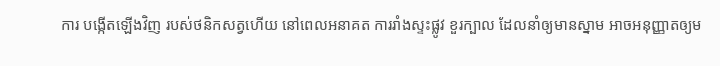ការ បង្កើតឡើងវិញ របស់ថនិកសត្វហើយ នៅពេលអនាគត ការរាំងស្ទះផ្លូវ ខួរក្បាល ដែលនាំឲ្យមានស្នាម អាចអនុញ្ញាតឲ្យម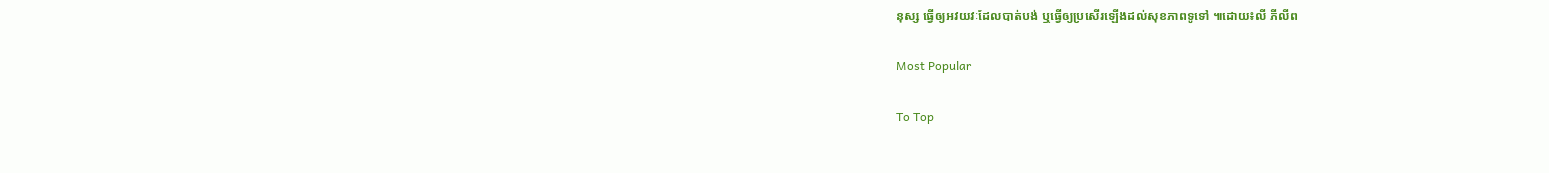នុស្ស ធ្វើឲ្យអវយវៈដែលបាត់បង់ ឬធ្វើឲ្យប្រសើរឡើងដល់សុខភាពទូទៅ ៕ដោយ៖លី ភីលីព

Most Popular

To Top